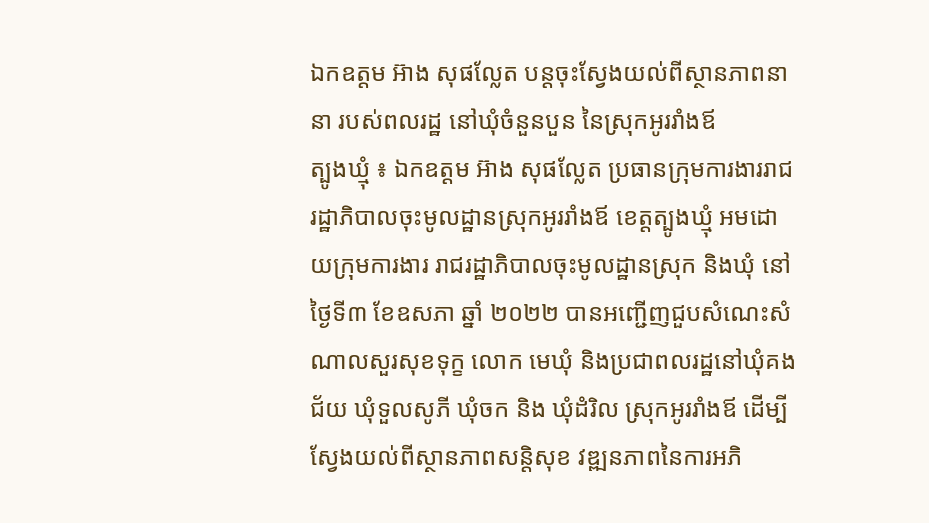ឯកឧត្តម អ៊ាង សុផល្លែត បន្តចុះស្វែងយល់ពីស្ថានភាពនានា របស់ពលរដ្ឋ នៅឃុំចំនួនបួន នៃស្រុកអូររាំងឪ
ត្បូងឃ្មុំ ៖ ឯកឧត្តម អ៊ាង សុផល្លែត ប្រធានក្រុមការងាររាជ រដ្ឋាភិបាលចុះមូលដ្ឋានស្រុកអូររាំងឪ ខេត្តត្បូងឃ្មុំ អមដោយក្រុមការងារ រាជរដ្ឋាភិបាលចុះមូលដ្ឋានស្រុក និងឃុំ នៅថ្ងៃទី៣ ខែឧសភា ឆ្នាំ ២០២២ បានអញ្ជើញជួបសំណេះសំណាលសួរសុខទុក្ខ លោក មេឃុំ និងប្រជាពលរដ្ឋនៅឃុំគងជ័យ ឃុំទួលសូភី ឃុំចក និង ឃុំដំរិល ស្រុកអូររាំងឪ ដើម្បីស្វែងយល់ពីស្ថានភាពសន្តិសុខ វឌ្ឍនភាពនៃការអភិ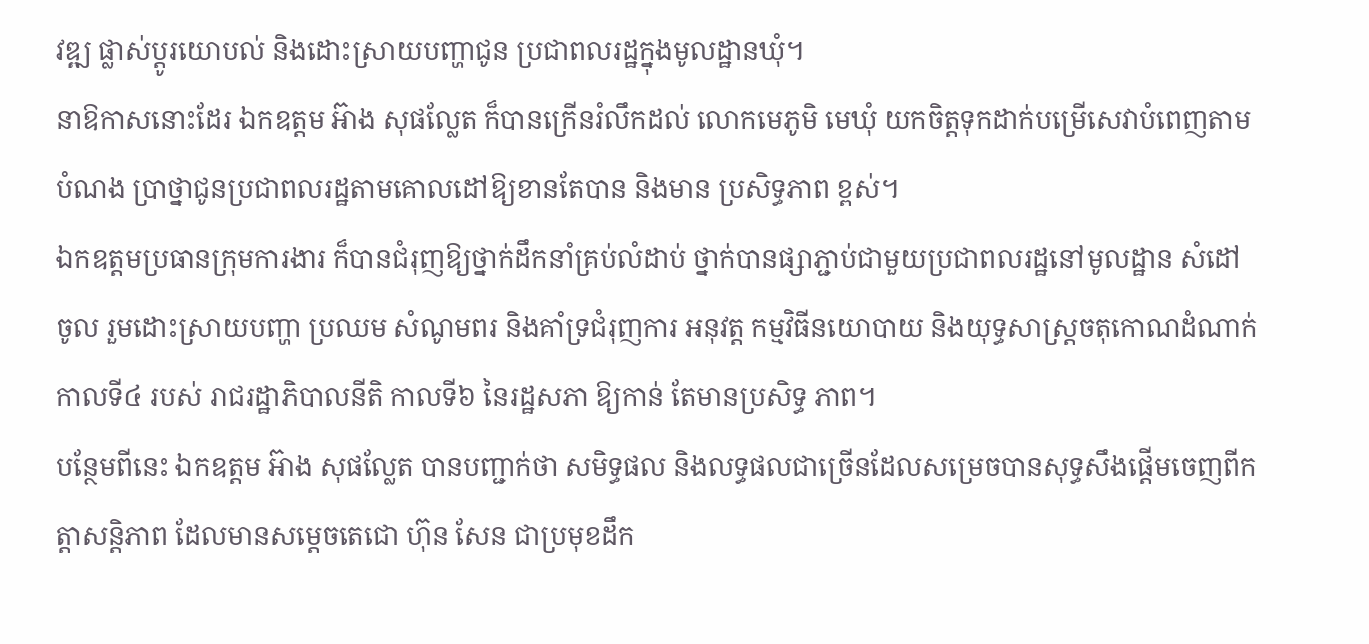វឌ្ឍ ផ្លាស់ប្តូរយោបល់ និងដោះស្រាយបញ្ហាជូន ប្រជាពលរដ្ឋក្នុងមូលដ្ឋានឃុំ។
នាឱកាសនោះដែរ ឯកឧត្តម អ៊ាង សុផល្លែត ក៏បានក្រើនរំលឹកដល់ លោកមេភូមិ មេឃុំ យកចិត្តទុកដាក់បម្រើសេវាបំពេញតាមបំណង ប្រាថ្នាជូនប្រជាពលរដ្ឋតាមគោលដៅឱ្យខានតែបាន និងមាន ប្រសិទ្ធភាព ខ្ពស់។
ឯកឧត្តមប្រធានក្រុមការងារ ក៏បានជំរុញឱ្យថ្នាក់ដឹកនាំគ្រប់លំដាប់ ថ្នាក់បានផ្សាភ្ជាប់ជាមួយប្រជាពលរដ្ឋនៅមូលដ្ឋាន សំដៅចូល រួមដោះស្រាយបញ្ហា ប្រឈម សំណូមពរ និងគាំទ្រជំរុញការ អនុវត្ត កម្មវិធីនយោបាយ និងយុទ្ធសាស្ត្រចតុកោណដំណាក់ កាលទី៤ របស់ រាជរដ្ឋាភិបាលនីតិ កាលទី៦ នៃរដ្ឋសភា ឱ្យកាន់ តែមានប្រសិទ្ធ ភាព។
បន្ថែមពីនេះ ឯកឧត្តម អ៊ាង សុផល្លែត បានបញ្ជាក់ថា សមិទ្ធផល និងលទ្ធផលជាច្រើនដែលសម្រេចបានសុទ្ធសឹងផ្តើមចេញពីកត្តាសន្តិភាព ដែលមានសម្តេចតេជោ ហ៊ុន សែន ជាប្រមុខដឹក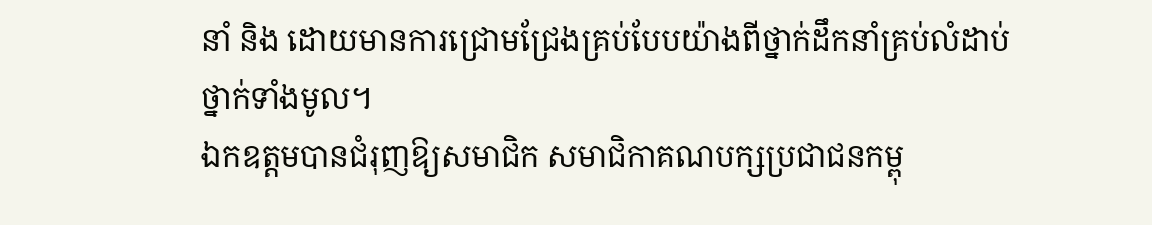នាំ និង ដោយមានការជ្រោមជ្រែងគ្រប់បែបយ៉ាងពីថ្នាក់ដឹកនាំគ្រប់លំដាប់ថ្នាក់ទាំងមូល។
ឯកឧត្តមបានជំរុញឱ្យសមាជិក សមាជិកាគណបក្សប្រជាជនកម្ពុ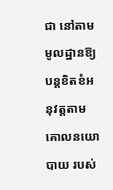ជា នៅតាមមូលដ្ឋានឱ្យបន្តខិតខំអនុវត្តតាមគោលនយោបាយ របស់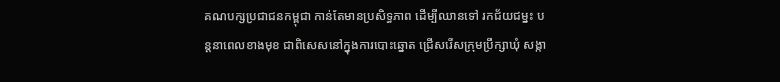គណបក្សប្រជាជនកម្ពុជា កាន់តែមានប្រសិទ្ធភាព ដើម្បីឈានទៅ រកជ័យជម្នះ បន្តនាពេលខាងមុខ ជាពិសេសនៅក្នុងការបោះឆ្នោត ជ្រើសរើសក្រុមប្រឹក្សាឃុំ សង្កា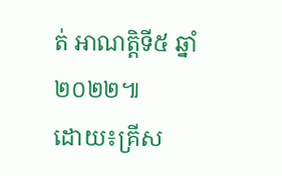ត់ អាណត្តិទី៥ ឆ្នាំ២០២២៕
ដោយ៖គ្រីស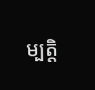ម្បត្តិ